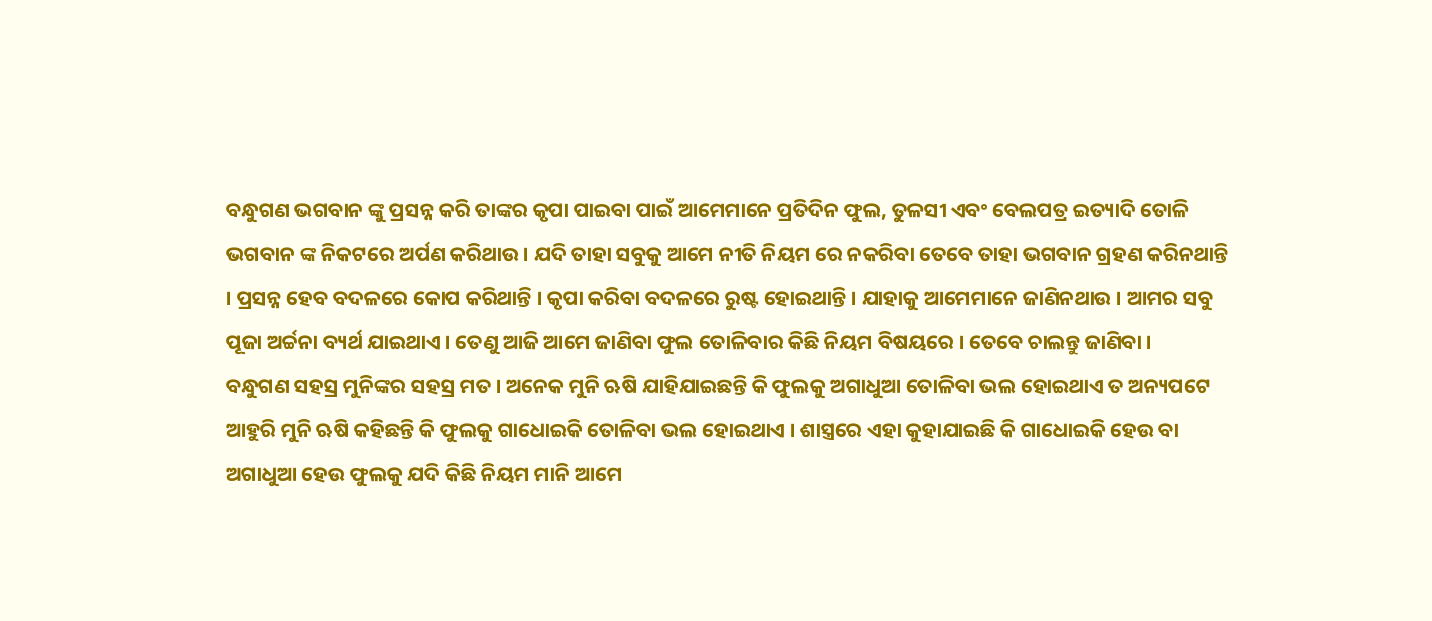ବନ୍ଧୁଗଣ ଭଗବାନ ଙ୍କୁ ପ୍ରସନ୍ନ କରି ତାଙ୍କର କୃପା ପାଇବା ପାଇଁ ଆମେମାନେ ପ୍ରତିଦିନ ଫୁଲ, ତୁଳସୀ ଏବଂ ବେଲପତ୍ର ଇତ୍ୟାଦି ତୋଳି ଭଗବାନ ଙ୍କ ନିକଟରେ ଅର୍ପଣ କରିଥାଉ । ଯଦି ତାହା ସବୁକୁ ଆମେ ନୀତି ନିୟମ ରେ ନକରିବା ତେବେ ତାହା ଭଗବାନ ଗ୍ରହଣ କରିନଥାନ୍ତି । ପ୍ରସନ୍ନ ହେବ ବଦଳରେ କୋପ କରିଥାନ୍ତି । କୃପା କରିବା ବଦଳରେ ରୁଷ୍ଟ ହୋଇଥାନ୍ତି । ଯାହାକୁ ଆମେମାନେ ଜାଣିନଥାଉ । ଆମର ସବୁ ପୂଜା ଅର୍ଚ୍ଚନା ବ୍ୟର୍ଥ ଯାଇଥାଏ । ତେଣୁ ଆଜି ଆମେ ଜାଣିବା ଫୁଲ ତୋଳିବାର କିଛି ନିୟମ ବିଷୟରେ । ତେବେ ଚାଲନ୍ତୁ ଜାଣିବା ।
ବନ୍ଧୁଗଣ ସହସ୍ର ମୁନିଙ୍କର ସହସ୍ର ମତ । ଅନେକ ମୁନି ଋଷି ଯାହିଯାଇଛନ୍ତି କି ଫୁଲକୁ ଅଗାଧୁଆ ତୋଳିବା ଭଲ ହୋଇଥାଏ ତ ଅନ୍ୟପଟେ ଆହୁରି ମୁନି ଋଷି କହିଛନ୍ତି କି ଫୁଲକୁ ଗାଧୋଇକି ତୋଳିବା ଭଲ ହୋଇଥାଏ । ଶାସ୍ତ୍ରରେ ଏହା କୁହାଯାଇଛି କି ଗାଧୋଇକି ହେଉ ବା ଅଗାଧୁଆ ହେଉ ଫୁଲକୁ ଯଦି କିଛି ନିୟମ ମାନି ଆମେ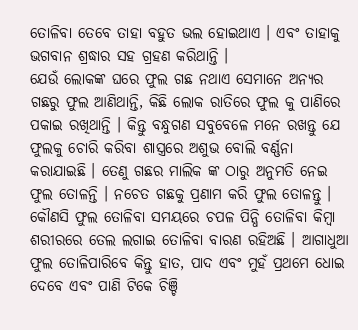ତୋଳିବା ତେବେ ତାହା ବହୁତ ଭଲ ହୋଇଥାଏ । ଏବଂ ତାହାକୁ ଭଗବାନ ଶ୍ରଦ୍ଧାର ସହ ଗ୍ରହଣ କରିଥାନ୍ତି ।
ଯେଉଁ ଲୋକଙ୍କ ଘରେ ଫୁଲ ଗଛ ନଥାଏ ସେମାନେ ଅନ୍ୟର ଗଛରୁ ଫୁଲ ଆଣିଥାନ୍ତି, କିଛି ଲୋକ ରାତିରେ ଫୁଲ କୁ ପାଣିରେ ପକାଇ ରଖିଥାନ୍ତି । କିନ୍ତୁ ବନ୍ଧୁଗଣ ସବୁବେଳେ ମନେ ରଖନ୍ତୁ ଯେ ଫୁଲକୁ ଚୋରି କରିବା ଶାସ୍ତ୍ରରେ ଅଶୁଭ ବୋଲି ବର୍ଣ୍ଣନା କରାଯାଇଛି । ତେଣୁ ଗଛର ମାଲିକ ଙ୍କ ଠାରୁ ଅନୁମତି ନେଇ ଫୁଲ ତୋଳନ୍ତି । ନଚେତ ଗଛକୁ ପ୍ରଣାମ କରି ଫୁଲ ତୋଳନ୍ତୁ ।
କୌଣସି ଫୁଲ ତୋଳିବା ସମୟରେ ଚପଳ ପିନ୍ଧି ତୋଳିବା କିମ୍ବା ଶରୀରରେ ତେଲ ଲଗାଇ ତୋଳିବା ବାରଣ ରହିଅଛି । ଆଗାଧୁଆ ଫୁଲ ତୋଳିପାରିବେ କିନ୍ତୁ ହାତ, ପାଦ ଏବଂ ମୁହଁ ପ୍ରଥମେ ଧୋଇ ଦେବେ ଏବଂ ପାଣି ଟିକେ ଚିଞ୍ଚି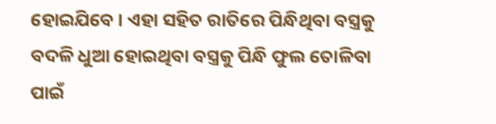ହୋଇଯିବେ । ଏହା ସହିତ ରାତିରେ ପିନ୍ଧିଥିବା ବସ୍ତ୍ରକୁ ବଦଳି ଧୁଆ ହୋଇଥିବା ବସ୍ତ୍ରକୁ ପିନ୍ଧି ଫୁଲ ତୋଳିବା ପାଇଁ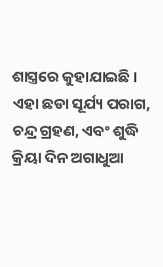ଶାସ୍ତ୍ରରେ କୁହାଯାଇଛି । ଏହା ଛଡା ସୂର୍ଯ୍ୟ ପରାଗ, ଚନ୍ଦ୍ର ଗ୍ରହଣ, ଏବଂ ଶୁଦ୍ଧି କ୍ରିୟା ଦିନ ଅଗାଧୁଆ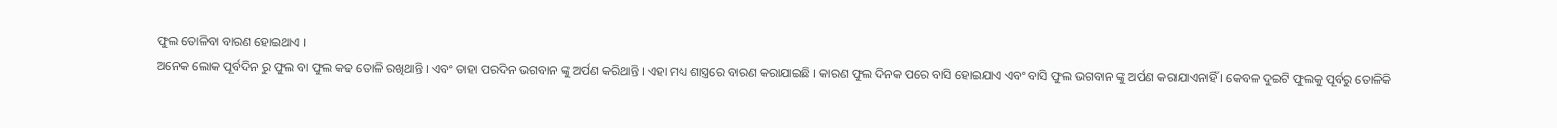ଫୁଲ ତୋଳିବା ବାରଣ ହୋଇଥାଏ ।
ଅନେକ ଲୋକ ପୂର୍ବଦିନ ରୁ ଫୁଲ ବା ଫୁଲ କଢ ତୋଳି ରଖିଥାନ୍ତି । ଏବଂ ତାହା ପରଦିନ ଭଗବାନ ଙ୍କୁ ଅର୍ପଣ କରିଥାନ୍ତି । ଏହା ମଧ୍ୟ ଶାସ୍ତ୍ରରେ ବାରଣ କରାଯାଇଛି । କାରଣ ଫୁଲ ଦିନକ ପରେ ବାସି ହୋଇଯାଏ ଏବଂ ବାସି ଫୁଲ ଭଗବାନ ଙ୍କୁ ଅର୍ପଣ କରାଯାଏନାହିଁ । କେବଳ ଦୁଇଟି ଫୁଲକୁ ପୂର୍ବରୁ ତୋଳିକି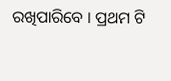ରଖିପାରିବେ । ପ୍ରଥମ ଟି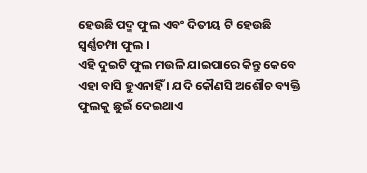ହେଉଛି ପଦ୍ମ ଫୁଲ ଏବଂ ଦିତୀୟ ଟି ହେଉଛି ସ୍ୱର୍ଣ୍ଣଚମ୍ପା ଫୁଲ ।
ଏହି ଦୁଇଟି ଫୁଲ ମଉଳି ଯାଇପାରେ କିନ୍ତୁ କେବେ ଏହା ବାସି ହୁଏନାହିଁ । ଯଦି କୌଣସି ଅଶୌଚ ବ୍ୟକ୍ତି ଫୁଲକୁ ଛୁଇଁ ଦେଇଥାଏ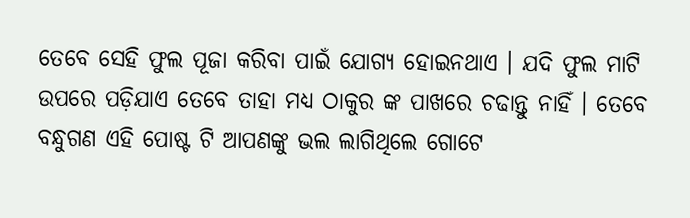ତେବେ ସେହି ଫୁଲ ପୂଜା କରିବା ପାଇଁ ଯୋଗ୍ୟ ହୋଇନଥାଏ । ଯଦି ଫୁଲ ମାଟି ଉପରେ ପଡ଼ିଯାଏ ତେବେ ତାହା ମଧ୍ୟ ଠାକୁର ଙ୍କ ପାଖରେ ଚଢାନ୍ତୁ ନାହିଁ । ତେବେ ବନ୍ଧୁଗଣ ଏହି ପୋଷ୍ଟ ଟି ଆପଣଙ୍କୁ ଭଲ ଲାଗିଥିଲେ ଗୋଟେ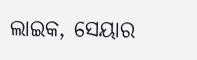ଲାଇକ, ସେୟାର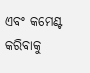ଏବଂ କମେଣ୍ଟ କରିବାକୁ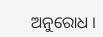ଅନୁରୋଧ ।